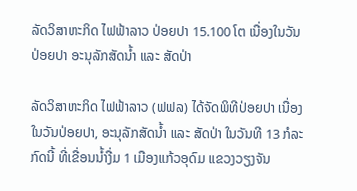ລັດວິສາຫະກິດ ໄຟຟ້າລາວ ປ່ອຍປາ 15.100 ໂຕ ເນື່ອງໃນວັນປ່ອຍປາ ອະນຸລັກສັດນໍ້າ ແລະ ສັດປ່າ

ລັດວິສາຫະກິດ ໄຟຟ້າລາວ (ຟຟລ) ໄດ້ຈັດພິທີປ່ອຍປາ ເນື່ອງໃນວັນປ່ອຍປາ, ອະນຸລັກສັດນໍ້າ ແລະ ສັດປ່າ ໃນວັນທີ 13 ກໍລະກົດນີ້ ທີ່ເຂື່ອນນໍ້າງື່ມ 1 ເມືອງແກ້ວອຸດົມ ແຂວງວຽງຈັນ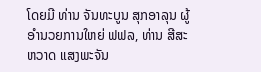ໂດຍມີ ທ່ານ ຈັນທະບູນ ສຸກອາລຸນ ຜູ້ອຳນວຍການໃຫຍ່ ຟຟລ, ທ່ານ ສີສະຫວາດ ແສງພະຈັນ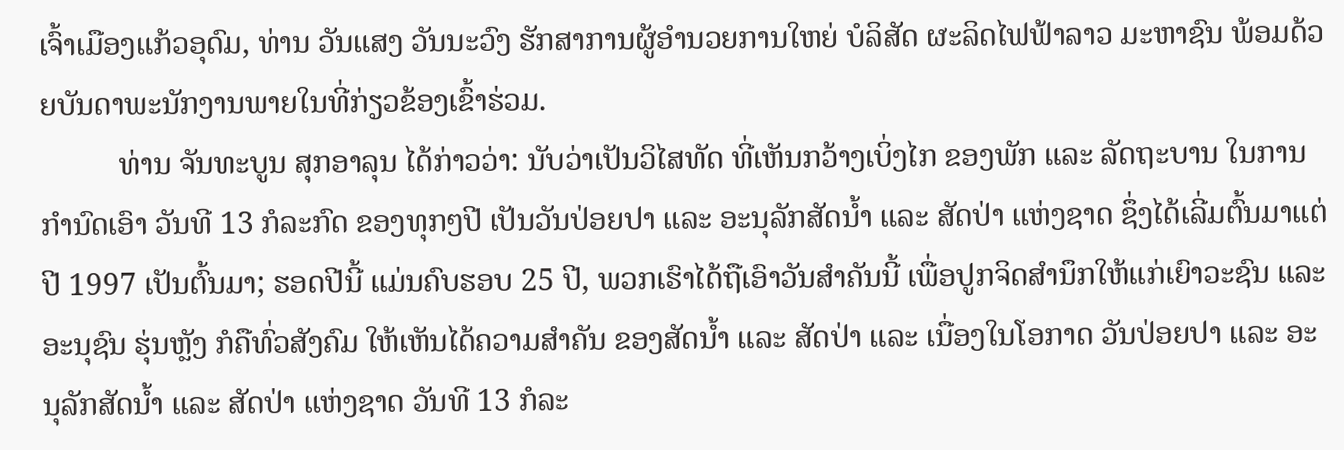ເຈົ້າເມືອງແກ້ວອຸດົມ, ທ່ານ ວັນແສງ ວັນນະວົງ ຮັກສາການຜູ້ອຳນວຍການໃຫຍ່ ບໍລິສັດ ຜະລິດໄຟຟ້າລາວ ມະຫາຊົນ ພ້ອມດ້ວຍບັນດາພະນັກງານພາຍໃນທີ່ກ່ຽວຂ້ອງເຂົ້າຮ່ວມ.
          ທ່ານ ຈັນທະບູນ ສຸກອາລຸນ ໄດ້ກ່າວວ່າ: ນັບວ່າເປັນວິໄສທັດ ທີ່ເຫັນກວ້າງເບິ່ງໄກ ຂອງພັກ ແລະ ລັດຖະບານ ໃນການກໍານົດເອົາ ວັນທີ 13 ກໍລະກົດ ຂອງທຸກໆປີ ເປັນວັນປ່ອຍປາ ແລະ ອະນຸລັກສັດນໍ້າ ແລະ ສັດປ່າ ແຫ່ງຊາດ ຊຶ່ງໄດ້ເລີ່ມຕົ້ນມາແຕ່ປີ 1997 ເປັນຕົ້ນມາ; ຮອດປີນີ້ ແມ່ນຄົບຮອບ 25 ປີ, ພວກເຮົາໄດ້ຖືເອົາວັນສໍາຄັນນີ້ ເພື່ອປູກຈິດສໍານຶກໃຫ້ແກ່ເຍົາວະຊົນ ແລະ ອະນຸຊົນ ຮຸ່ນຫຼັງ ກໍຄືທົ່ວສັງຄົມ ໃຫ້ເຫັນໄດ້ຄວາມສໍາຄັນ ຂອງສັດນໍ້າ ແລະ ສັດປ່າ ແລະ ເນື່ອງໃນໂອກາດ ວັນປ່ອຍປາ ແລະ ອະນຸລັກສັດນໍ້າ ແລະ ສັດປ່າ ແຫ່ງຊາດ ວັນທີ 13 ກໍລະ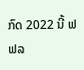ກົດ 2022 ນີ້ ຟຟລ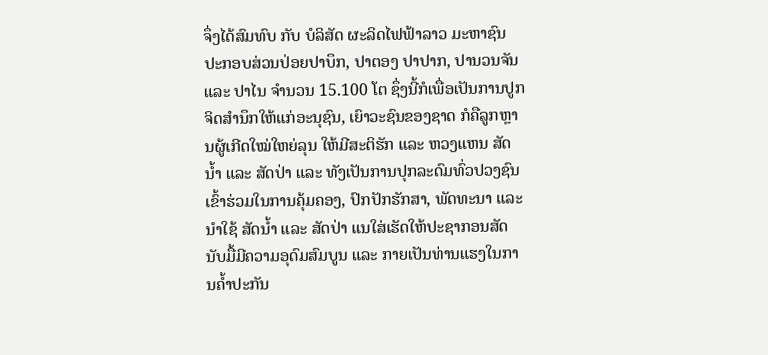ຈຶ່ງໄດ້ສົມທົບ ກັບ ບໍລິສັດ ຜະລິດໄຟຟ້າລາວ ມະຫາຊົນ ປະກອບສ່ວນປ່ອຍປາບຶກ, ປາຕອງ ປາປາກ, ປານວນຈັນ ແລະ ປາໄນ ຈໍານວນ 15.100 ໂຕ ຊຶ່ງນີ້ກໍເພື່ອເປັນການປູກຈິດສໍານຶກໃຫ້ແກ່ອະນຸຊົນ, ເຍົາວະຊົນຂອງຊາດ ກໍຄືລູກຫຼານຜູ້ເກີດໃໝ່ໃຫຍ່ລຸນ ໃຫ້ມີສະຕິຮັກ ແລະ ຫວງແຫນ ສັດນ້ຳ ແລະ ສັດປ່າ ແລະ ທັງເປັນການປຸກລະດົມທົ່ວປວງຊົນ ເຂົ້າຮ່ວມໃນການຄຸ້ມຄອງ, ປົກປັກຮັກສາ, ພັດທະນາ ແລະ ນໍາໃຊ້ ສັດນ້ຳ ແລະ ສັດປ່າ ແນໃສ່ເຮັດໃຫ້ປະຊາກອນສັດນັບມື້ມີຄວາມອຸດົມສົມບູນ ແລະ ກາຍເປັນທ່ານແຮງໃນການຄ້ຳປະກັນ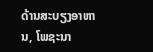ດ້ານສະບຽງອາຫານ, ໂພຊະນາ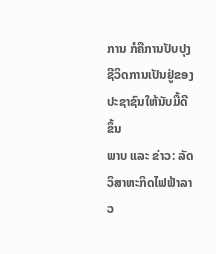ການ ກໍຄືການປັບປຸງຊີວິດການເປັນຢູ່ຂອງປະຊາຊົນໃຫ້ນັບມື້ດີຂຶ້ນ
ພາບ ແລະ ຂ່າວ: ລັດວິສາຫະກິດໄຟຟ້າລາວ